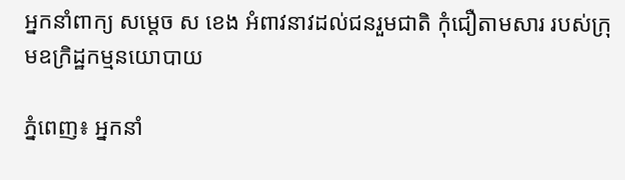អ្នកនាំពាក្យ សម្តេច ស ខេង អំពាវនាវដល់ជនរួមជាតិ កុំជឿតាមសារ របស់ក្រុមឧក្រិដ្ឋកម្មនយោបាយ

ភ្នំពេញ៖ អ្នកនាំ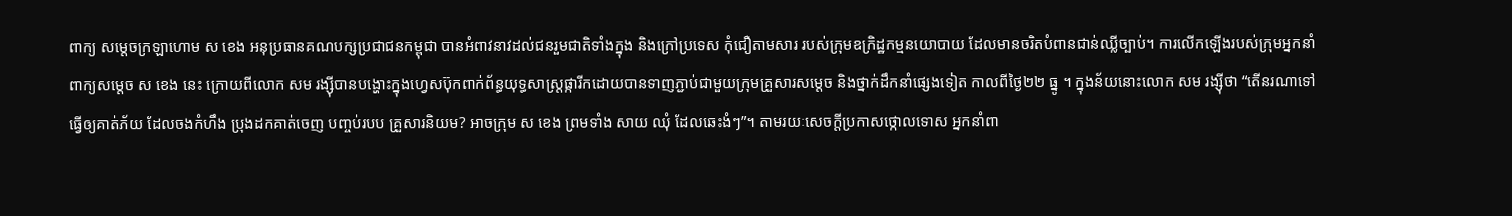ពាក្យ សម្តេចក្រឡាហោម ស ខេង អនុប្រធានគណបក្សប្រជាជនកម្ពុជា បានអំពាវនាវដល់ជនរួមជាតិទាំងក្នុង និងក្រៅប្រទេស កុំជឿតាមសារ របស់ក្រុមឧក្រិដ្ឋកម្មនយោបាយ ដែលមានចរិតបំពានជាន់ឈ្លីច្បាប់។ ការលើកឡើងរបស់ក្រុមអ្នកនាំពាក្យសម្តេច ស ខេង នេះ ក្រោយពីលោក សម រង្ស៊ីបានបង្ហោះក្នុងហ្វេសប៊ុកពាក់ព័ន្ធយុទ្ធសាស្ត្រផ្ការីកដោយបានទាញភ្ជាប់ជាមួយក្រុមគ្រួសារសម្តេច និងថ្នាក់ដឹកនាំផ្សេងទៀត កាលពីថ្ងៃ២២ ធ្នូ ។ ក្នុងន័យនោះលោក សម រង្ស៊ីថា “តើនរណាទៅ ធ្វើឲ្យគាត់ភ័យ ដែលចងកំហឹង ប្រុងដកគាត់ចេញ បញ្ចប់របប គ្រួសារនិយម? អាចក្រុម ស ខេង ព្រមទាំង សាយ ឈុំ ដែលឆេះងំៗ”។ តាមរយៈសេចក្ដីប្រកាសថ្កោលទោស អ្នកនាំពា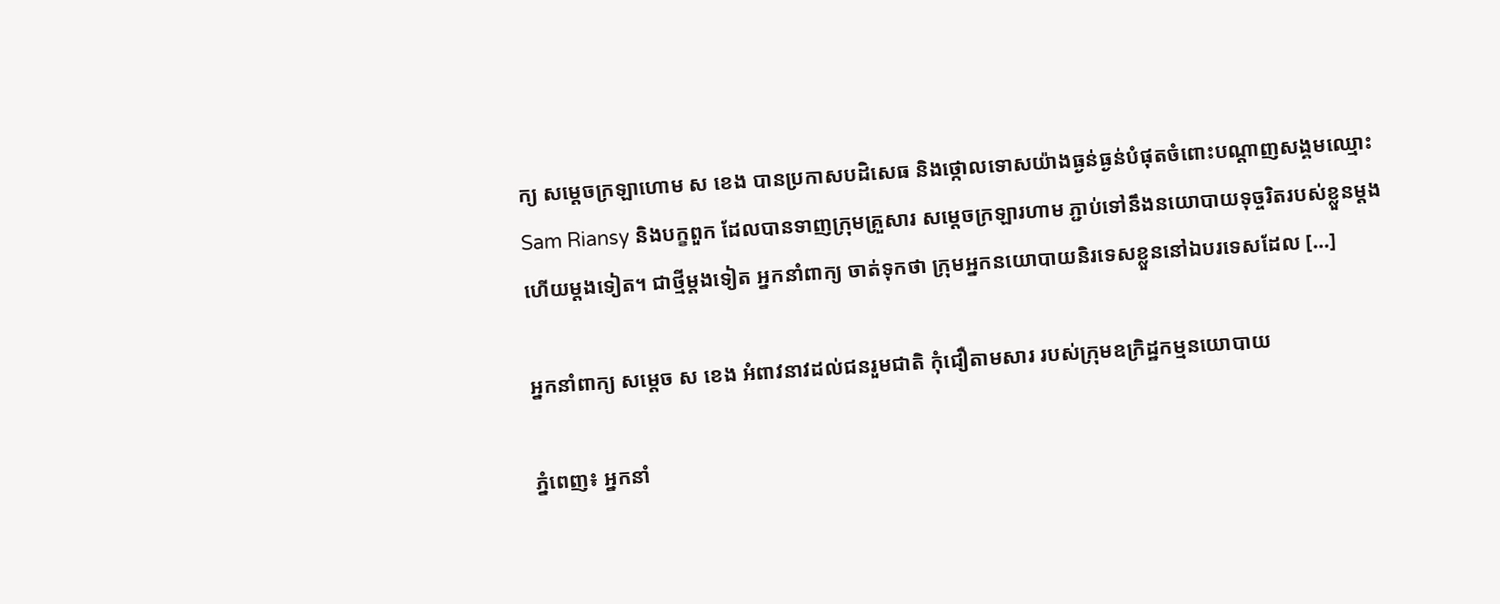ក្យ សម្តេចក្រឡាហោម ស ខេង បានប្រកាសបដិសេធ និងថ្កោលទោសយ៉ាងធ្ងន់ធ្ងន់បំផុតចំពោះបណ្តាញសង្គមឈ្មោះ Sam Riansy និងបក្ខពួក ដែលបានទាញក្រុមគ្រួសារ សម្តេចក្រឡារហាម ភ្ជាប់ទៅនឹងនយោបាយទុច្ចរិតរបស់ខ្លួនម្តងហើយម្តងទៀត។ ជាថ្មីម្តងទៀត អ្នកនាំពាក្យ ចាត់ទុកថា ក្រុមអ្នកនយោបាយនិរទេសខ្លួននៅឯបរទេសដែល […]

អ្នកនាំពាក្យ សម្តេច ស ខេង អំពាវនាវដល់ជនរួមជាតិ កុំជឿតាមសារ របស់ក្រុមឧក្រិដ្ឋកម្មនយោបាយ

ភ្នំពេញ៖ អ្នកនាំ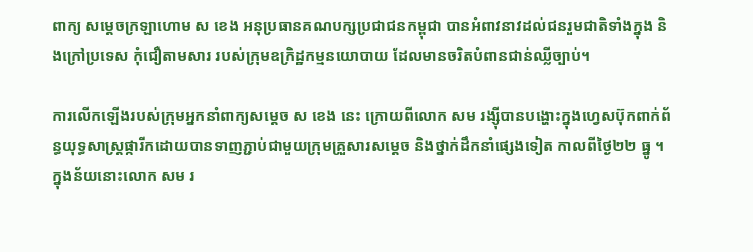ពាក្យ សម្តេចក្រឡាហោម ស ខេង អនុប្រធានគណបក្សប្រជាជនកម្ពុជា បានអំពាវនាវដល់ជនរួមជាតិទាំងក្នុង និងក្រៅប្រទេស កុំជឿតាមសារ របស់ក្រុមឧក្រិដ្ឋកម្មនយោបាយ ដែលមានចរិតបំពានជាន់ឈ្លីច្បាប់។

ការលើកឡើងរបស់ក្រុមអ្នកនាំពាក្យសម្តេច ស ខេង នេះ ក្រោយពីលោក សម រង្ស៊ីបានបង្ហោះក្នុងហ្វេសប៊ុកពាក់ព័ន្ធយុទ្ធសាស្ត្រផ្ការីកដោយបានទាញភ្ជាប់ជាមួយក្រុមគ្រួសារសម្តេច និងថ្នាក់ដឹកនាំផ្សេងទៀត កាលពីថ្ងៃ២២ ធ្នូ ។ ក្នុងន័យនោះលោក សម រ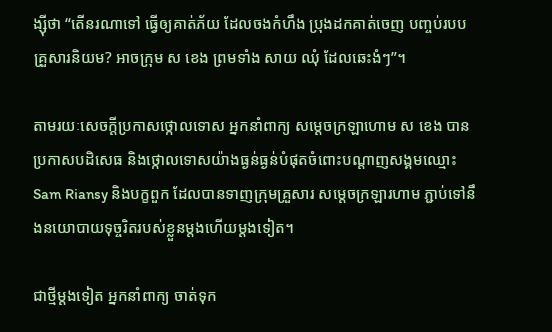ង្ស៊ីថា “តើនរណាទៅ ធ្វើឲ្យគាត់ភ័យ ដែលចងកំហឹង ប្រុងដកគាត់ចេញ បញ្ចប់របប គ្រួសារនិយម? អាចក្រុម ស ខេង ព្រមទាំង សាយ ឈុំ ដែលឆេះងំៗ”។

តាមរយៈសេចក្ដីប្រកាសថ្កោលទោស អ្នកនាំពាក្យ សម្តេចក្រឡាហោម ស ខេង បានប្រកាសបដិសេធ និងថ្កោលទោសយ៉ាងធ្ងន់ធ្ងន់បំផុតចំពោះបណ្តាញសង្គមឈ្មោះ Sam Riansy និងបក្ខពួក ដែលបានទាញក្រុមគ្រួសារ សម្តេចក្រឡារហាម ភ្ជាប់ទៅនឹងនយោបាយទុច្ចរិតរបស់ខ្លួនម្តងហើយម្តងទៀត។

ជាថ្មីម្តងទៀត អ្នកនាំពាក្យ ចាត់ទុក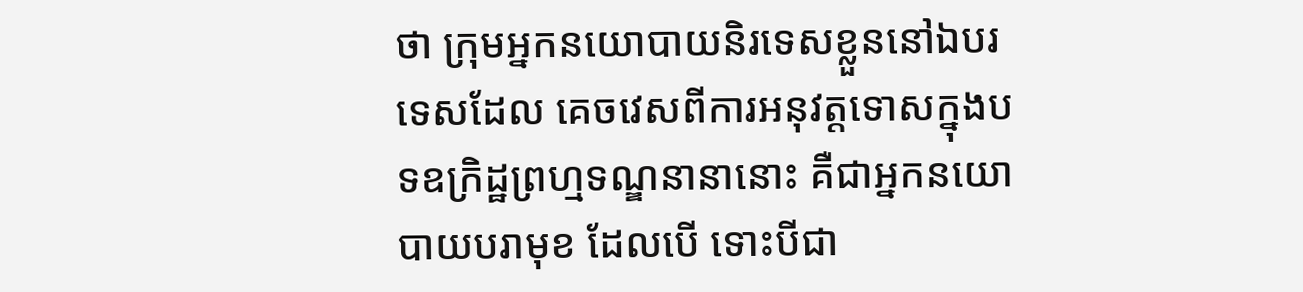ថា ក្រុមអ្នកនយោបាយនិរទេសខ្លួននៅឯបរទេសដែល គេចវេសពីការអនុវត្តទោសក្នុងបទឧក្រិដ្ឋព្រហ្មទណ្ឌនានានោះ គឺជាអ្នកនយោបាយបរាមុខ ដែលបើ ទោះបីជា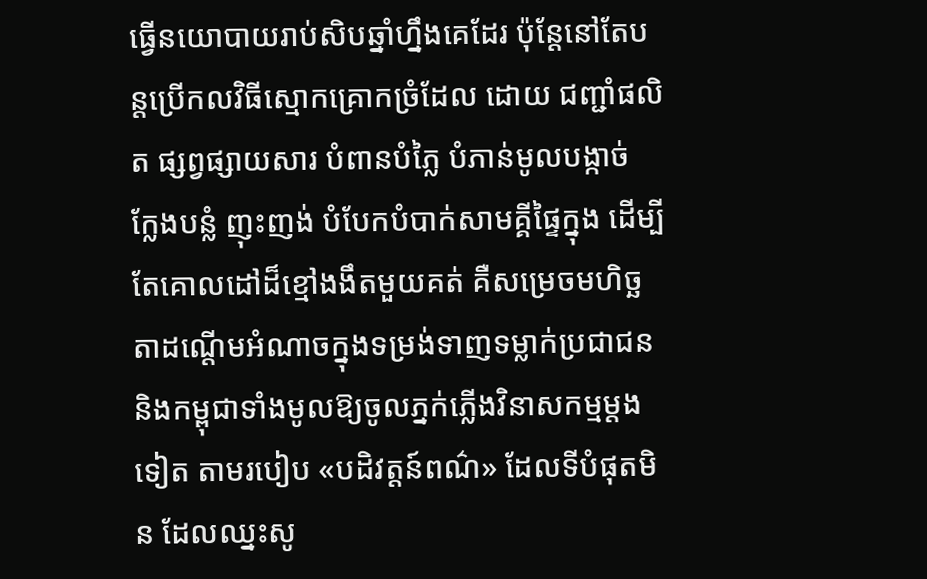ធ្វើនយោបាយរាប់សិបឆ្នាំហ្នឹងគេដែរ ប៉ុន្តែនៅតែបន្តប្រើកលវិធីស្មោកគ្រោកច្រំដែល ដោយ ជញ្ជាំផលិត ផ្សព្វផ្សាយសារ បំពានបំភ្លៃ បំភាន់មូលបង្កាច់ ក្លែងបន្លំ ញុះញង់ បំបែកបំបាក់សាមគ្គីផ្ទៃក្នុង ដើម្បីតែគោលដៅដ៏ខ្មៅងងឹតមួយគត់ គឺសម្រេចមហិច្ឆតាដណ្តើមអំណាចក្នុងទម្រង់ទាញទម្លាក់ប្រជាជន និងកម្ពុជាទាំងមូលឱ្យចូលភ្នក់ភ្លើងវិនាសកម្មម្តងទៀត តាមរបៀប «បដិវត្តន៍ពណ៌» ដែលទីបំផុតមិន ដែលឈ្នះសូ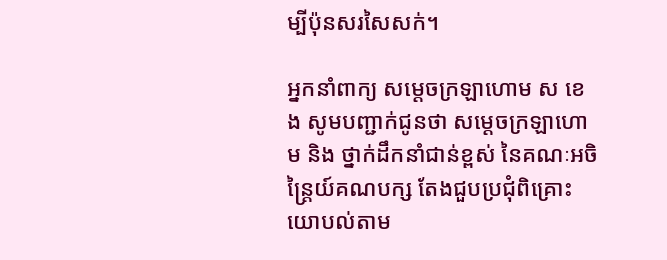ម្បីប៉ុនសរសៃសក់។

អ្នកនាំពាក្យ សម្តេចក្រឡាហោម ស ខេង សូមបញ្ជាក់ជូនថា សម្តេចក្រឡាហោម និង ថ្នាក់ដឹកនាំជាន់ខ្ពស់ នៃគណៈអចិន្ត្រៃយ៍គណបក្ស តែងជួបប្រជុំពិគ្រោះយោបល់តាម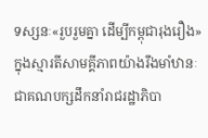ទស្សនៈ«រួបរួមគ្នា ដើម្បីកម្ពុជារុងរឿង» ក្នុងស្មារតីសាមគ្គីភាពយ៉ាងរឹងមាំឋានៈជាគណបក្សដឹកនាំរាជរដ្ឋាភិបា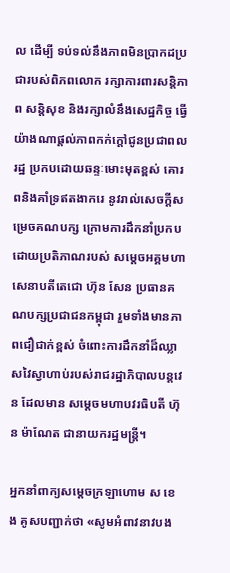ល ដើម្បី ទប់ទល់នឹងភាពមិនប្រាកដប្រជារបស់ពិភពលោក រក្សាការពារសន្តិភាព សន្តិសុខ និងរក្សាលំនឹងសេដ្ឋកិច្ច ធ្វើយ៉ាងណាផ្តល់ភាពកក់ក្តៅជូនប្រជាពលរដ្ឋ ប្រកបដោយឆន្ទៈមោះមុតខ្ពស់ គោរពនិងគាំទ្រឥតងាករេ នូវរាល់សេចក្តីសម្រេចគណបក្ស ក្រោមការដឹកនាំប្រកបដោយប្រតិភាណរបស់ សម្តេចអគ្គមហាសេនាបតីតេជោ ហ៊ុន សែន ប្រធានគណបក្សប្រជាជនកម្ពុជា រួមទាំងមានភាពជឿជាក់ខ្ពស់ ចំពោះការដឹកនាំដ៏ឈ្លាសវៃស្វាហាប់របស់រាជរដ្ឋាភិបាលបន្តវេន ដែលមាន សម្តេចមហាបវរធិបតី ហ៊ុន ម៉ាណែត ជានាយករដ្ឋមន្ត្រី។

អ្នកនាំពាក្យសម្តេចក្រឡាហោម ស ខេង គូសបញ្ជាក់ថា «សូមអំពាវនាវបង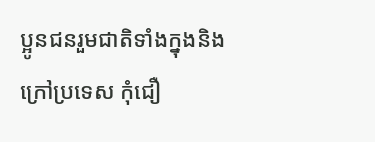ប្អូនជនរួមជាតិទាំងក្នុងនិង ក្រៅប្រទេស កុំជឿ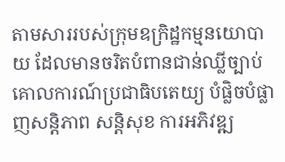តាមសាររបស់ក្រុមឧក្រិដ្ឋកម្មនយោបាយ ដែលមានចរិតបំពានជាន់ឈ្លីច្បាប់ គោលការណ៍ប្រជាធិបតេយ្យ បំផ្លិចបំផ្លាញសន្តិភាព សន្តិសុខ ការអភិវឌ្ឍ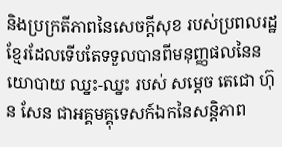និងប្រក្រតីភាពនៃសេចក្តីសុខ របស់ប្រពលរដ្ឋខ្មែរដែលទើបតែទទួលបានពីមនុញ្ញផលនៃនយោបាយ ឈ្នះ-ឈ្នះ របស់ សម្តេច តេជោ ហ៊ុន សែន ជាអគ្គមគ្គុទេសក៍ឯកនៃសន្តិភាព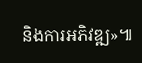និងការអភិវឌ្ឍ»៕